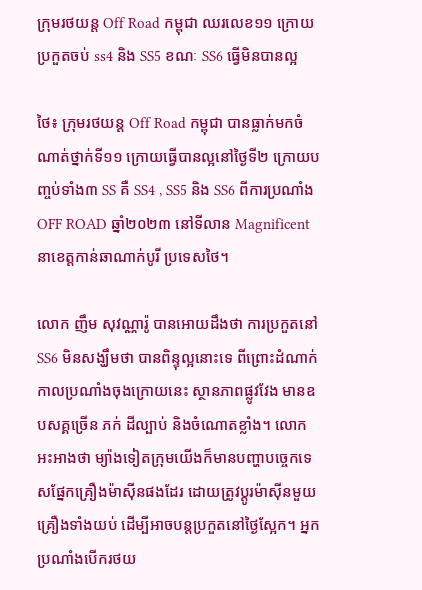ក្រុមរថយន្ត Off Road កម្ពុជា ឈរលេខ១១ ក្រោយប្រកួតចប់ ss4 និង SS5 ខណៈ SS6 ធ្វើមិនបានល្អ

ថៃ៖ ក្រុមរថយន្ត Off Road កម្ពុជា បានធ្លាក់មកចំណាត់ថ្នាក់ទី១១ ក្រោយធ្វើបានល្អនៅថ្ងៃទី២ ក្រោយបញ្ចប់ទាំង៣ SS គឺ SS4 , SS5 និង SS6 ពីការប្រណាំង OFF ROAD ឆ្នាំ២០២៣ នៅទីលាន Magnificent នាខេត្តកាន់ឆាណាក់បូរី ប្រទេសថៃ។

លោក ញឹម សុវណ្ណារ៉ូ បានអោយដឹងថា ការប្រកួតនៅ SS6 មិនសង្ឃឹមថា បានពិន្ទុល្អនោះទេ ពីព្រោះដំណាក់កាលប្រណាំងចុងក្រោយនេះ ស្ថានភាពផ្លូវវែង មានឧបសគ្គច្រើន ភក់ ដីល្បាប់ និងចំណោតខ្លាំង។ លោក អះអាងថា ម្យ៉ាងទៀតក្រុមយើងក៏មានបញ្ហាបច្ចេកទេសផ្នែកគ្រឿងម៉ាស៊ីនផងដែរ ដោយត្រូវប្តូរម៉ាស៊ីនមួយគ្រឿងទាំងយប់ ដើម្បីអាចបន្តប្រកួតនៅថ្ងៃស្អែក។ អ្នកប្រណាំងបើករថយ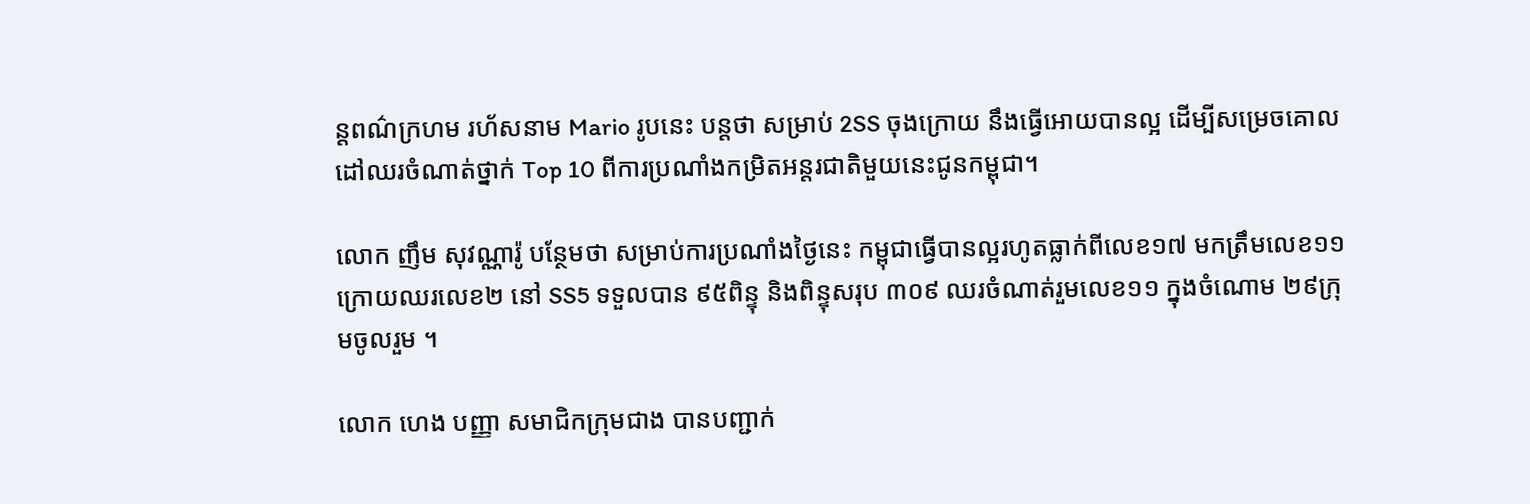ន្តពណ៌ក្រហម រហ័សនាម Mario រូបនេះ បន្តថា សម្រាប់ 2SS ចុងក្រោយ នឹងធ្វើអោយបានល្អ ដើម្បីសម្រេចគោលដៅឈរចំណាត់ថ្នាក់ Top 10 ពីការប្រណាំងកម្រិតអន្តរជាតិមួយនេះជូនកម្ពុជា។

លោក ញឹម សុវណ្ណារ៉ូ បន្ថែមថា សម្រាប់ការប្រណាំងថ្ងៃនេះ កម្ពុជាធ្វើបានល្អរហូតធ្លាក់ពីលេខ១៧ មកត្រឹមលេខ១១ ក្រោយឈរលេខ២ នៅ SS5 ទទួលបាន ៩៥ពិន្ទុ និងពិន្ទុសរុប ៣០៩ ឈរចំណាត់រួមលេខ១១ ក្នុងចំណោម ២៩ក្រុមចូលរួម ។

លោក ហេង បញ្ញា សមាជិកក្រុមជាង បានបញ្ជាក់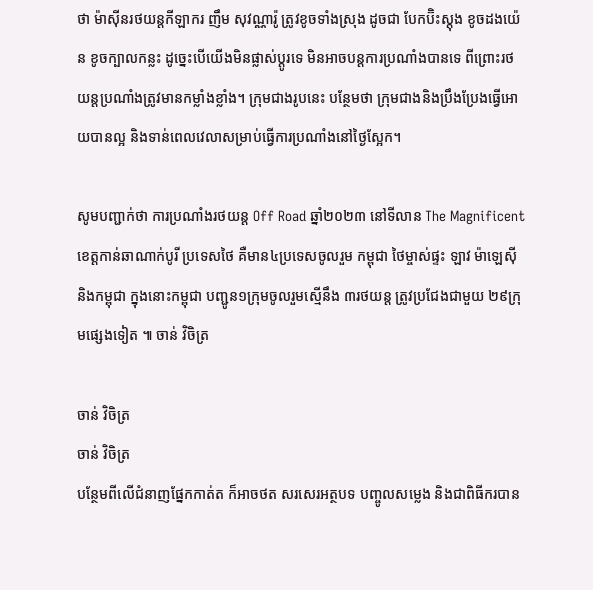ថា ម៉ាស៊ីនរថយន្តកីឡាករ ញឹម សុវណ្ណារ៉ូ ត្រូវខូចទាំងស្រុង ដូចជា បែកប៊ិះស្តុង ខូចដងយ៉េន ខូចក្បាលកន្លះ ដូច្នេះបើយើងមិនផ្លាស់ប្តូរទេ មិនអាចបន្តការប្រណាំងបានទេ ពីព្រោះរថយន្តប្រណាំងត្រូវមានកម្លាំងខ្លាំង។ ក្រុមជាងរូបនេះ បន្ថែមថា ក្រុមជាងនិងប្រឹងប្រែងធ្វើអោយបានល្អ និងទាន់ពេលវេលាសម្រាប់ធ្វើការប្រណាំងនៅថ្ងៃស្អែក។

សូមបញ្ជាក់ថា ការប្រណាំងរថយន្ត Off Road ឆ្នាំ២០២៣ នៅទីលាន The Magnificent ខេត្តកាន់ឆាណាក់បូរី ប្រទេសថៃ គឺមាន៤ប្រទេសចូលរួម កម្ពុជា ថៃម្ចាស់ផ្ទះ ឡាវ ម៉ាឡេស៊ី និងកម្ពុជា ក្នុងនោះកម្ពុជា បញ្ជូន១ក្រុមចូលរួមស្មើនឹង ៣រថយន្ត ត្រូវប្រជែងជាមួយ ២៩ក្រុមផ្សេងទៀត ៕ ចាន់ វិចិត្រ

ចាន់ វិចិត្រ
ចាន់ វិចិត្រ
បន្ថែមពីលើជំនាញផ្នែកកាត់ត ក៏អាចថត សរសេរអត្ថបទ បញ្ចូលសម្លេង និងជាពិធីករបាន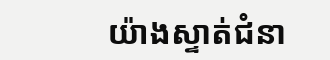យ៉ាងស្ទាត់ជំនា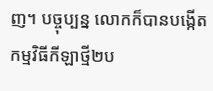ញ។ បច្ចុប្បន្ន លោកក៏បានបង្កើតកម្មវិធីកីឡាថ្មី២ប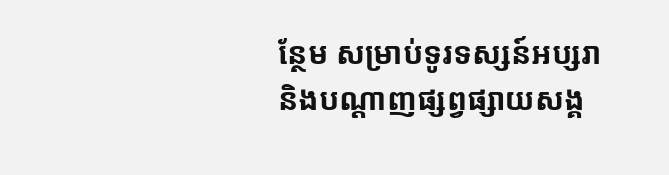ន្ថែម សម្រាប់ទូរទស្សន៍អប្សរា និងបណ្តាញផ្សព្វផ្សាយសង្គ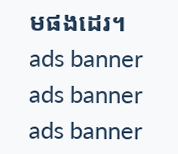មផងដេរ។
ads banner
ads banner
ads banner